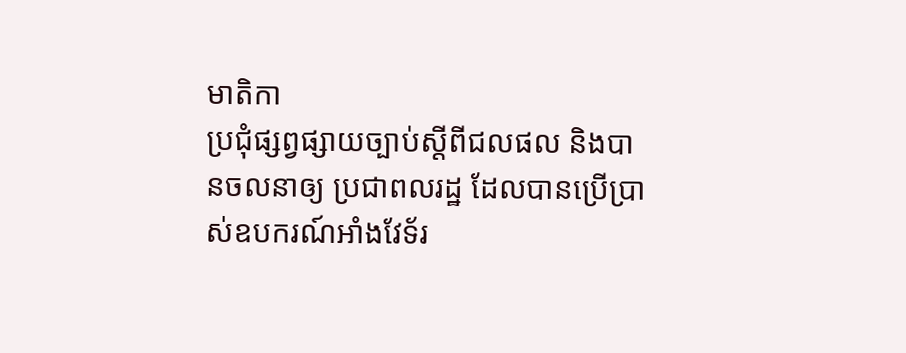មាតិកា
ប្រជុំផ្សព្វផ្សាយច្បាប់ស្តីពីជលផល និងបានចលនាឲ្យ ប្រជាពលរដ្ឋ ដែលបានប្រើប្រាស់ឧបករណ៍អាំងវែទ័រ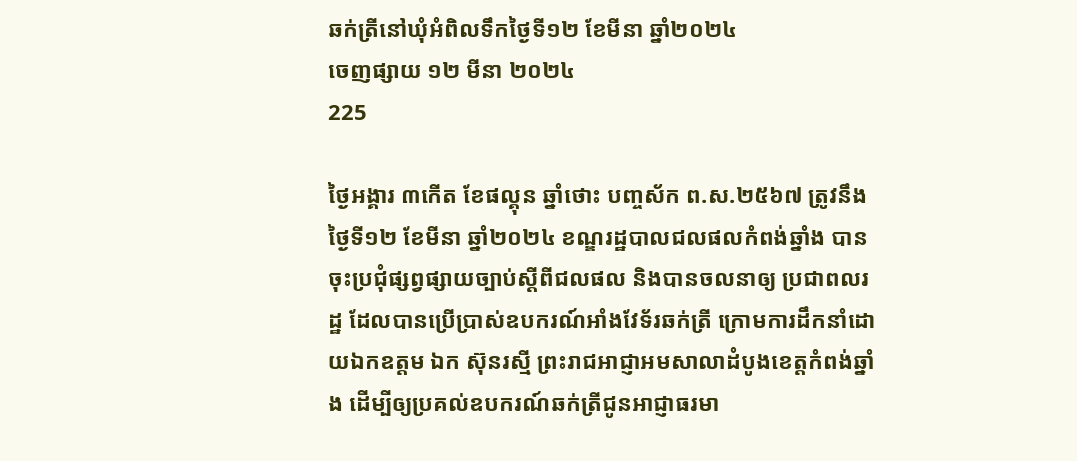ឆក់ត្រីនៅឃុំអំពិលទឹកថ្ងៃទី១២ ខែមីនា ឆ្នាំ២០២៤
ចេញផ្សាយ ១២ មីនា ២០២៤
225

ថ្ងៃអង្គារ ៣កើត ខែផល្គុន ឆ្នាំថោះ បញ្ចស័ក ព.ស.២៥៦៧ ត្រូវនឹងថ្ងៃទី១២ ខែមីនា ឆ្នាំ២០២៤ ខណ្ឌរដ្ឋបាលជលផលកំពង់ឆ្នាំង បានចុះប្រជុំផ្សព្វផ្សាយច្បាប់ស្តីពីជលផល និងបានចលនាឲ្យ ប្រជាពលរដ្ឋ ដែលបានប្រើប្រាស់ឧបករណ៍អាំងវែទ័រឆក់ត្រី ក្រោមការដឹកនាំដោយឯកឧត្តម ឯក ស៊ុនរស្មី ព្រះរាជអាជ្ញាអមសាលាដំបូងខេត្តកំពង់ឆ្នាំង ដើម្បីឲ្យប្រគល់ឧបករណ៍ឆក់ត្រីជូនអាជ្ញាធរមា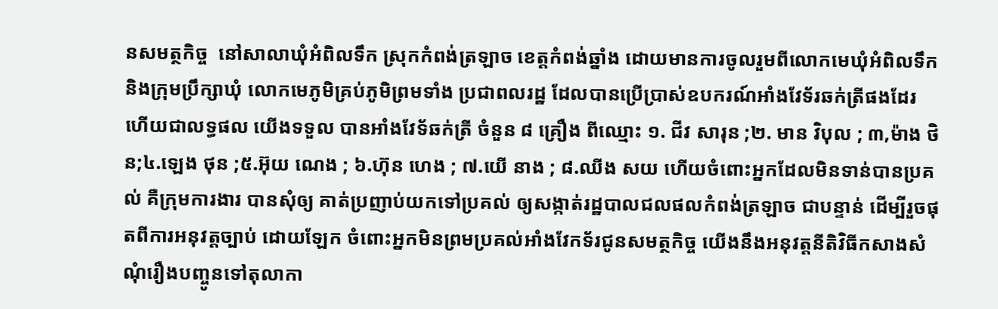នសមត្ថកិច្ច  នៅសាលាឃុំអំពិលទឹក ស្រុកកំពង់ត្រឡាច ខេត្តកំពង់ឆ្នាំង ដោយមានការចូលរួមពីលោកមេឃុំអំពិលទឹក និងក្រុមប្រឹក្សាឃុំ លោកមេភូមិគ្រប់ភូមិព្រមទាំង ប្រជាពលរដ្ឋ ដែលបានប្រើប្រាស់ឧបករណ៍អាំងវែទ័រឆក់ត្រីផងដែរ ហើយជាលទ្ធផល យើងទទួល បានអាំងវែទ័ឆក់ត្រី ចំនួន ៨ គ្រឿង ពីឈ្មោះ ១. ជីវ សារុន ;២. មាន វិបុល ; ៣,ម៉ាង ថិន;៤.ឡេង ថុន ;៥.អ៊ុយ ណេង ; ៦.ហ៊ុន ហេង ; ៧.យើ នាង ; ៨.ឈីង សយ ហើយចំពោះអ្នកដែលមិនទាន់បានប្រគល់ គឺក្រុមការងារ បានសុំឲ្យ គាត់ប្រញាប់យកទៅប្រគល់ ឲ្យសង្កាត់រដ្ឋបាលជលផលកំពង់ត្រឡាច ជាបន្ទាន់ ដើម្បីរួចផុតពីការអនុវត្តច្បាប់ ដោយឡែក ចំពោះអ្នកមិនព្រមប្រគល់អាំងវែកទ័រជូនសមត្ថកិច្ច យើងនឹងអនុវត្តនីតិវិធីកសាងសំណុំរឿងបញ្ចូនទៅតុលាកា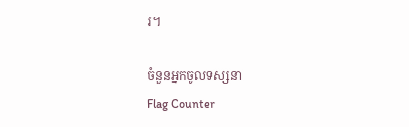រ។

ចំនួនអ្នកចូលទស្សនា
Flag Counter